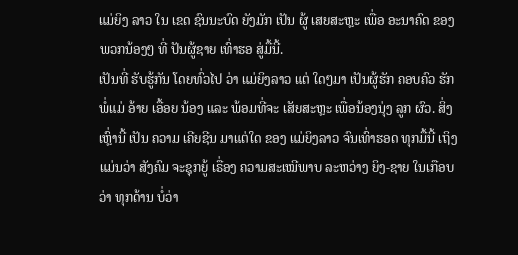ແມ່ຍິງ ລາວ ໃນ ເຂດ ຊົນນະບົດ ຍັງມັກ ເປັນ ຜູ້ ເສຍສະຫຼະ ເພື່ອ ອະນາຄົດ ຂອງພວກນ້ອງໆ ທີ່ ປັນຜູ້ຊາຍ ເທົ່າຮອ ສູ່ມື້ນີ້.
ເປັນທີ່ ຮັບຮູ້ກັນ ໂດຍທົ່ວໄປ ວ່າ ແມ່ຍິງລາວ ແຕ່ ໃດໆມາ ເປັນຜູ້ຮັກ ຄອບຄົວ ຮັກ ພໍ່ແມ່ ອ້າຍ ເອື້ອຍ ນ້ອງ ແລະ ພ້ອມທີ່ຈະ ເສັຍສະຫຼະ ເພື່ອນ້ອງນຸ່ງ ລູກ ຜົວ. ສິ່ງເຫຼົ່ານີ້ ເປັນ ຄວາມ ເຄີຍຊີນ ມາແຕ່ໃດ ຂອງ ແມ່ຍິງລາວ ຈົນເທົ່າຮອດ ທຸກມື້ນີ້ ເຖິງແມ່ນວ່າ ສັງຄົມ ຈະຊຸກຍູ້ ເຣື່ອງ ຄວາມສະເໝີພາບ ລະຫວ່າງ ຍິງ-ຊາຍ ໃນເກືອບວ່າ ທຸກດ້ານ ບໍ່ວ່າ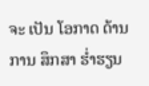ຈະ ເປັນ ໂອກາດ ດ້ານ ການ ສຶກສາ ຮໍ່າຮຽນ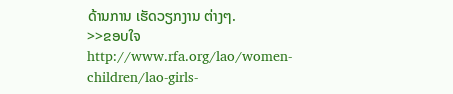ດ້ານການ ເຮັດວຽກງານ ຕ່າງໆ.
>>ຂອບໃຈ http://www.rfa.org/lao/women-children/lao-girls-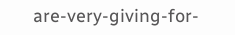are-very-giving-for-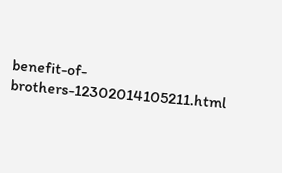benefit-of-brothers-12302014105211.html